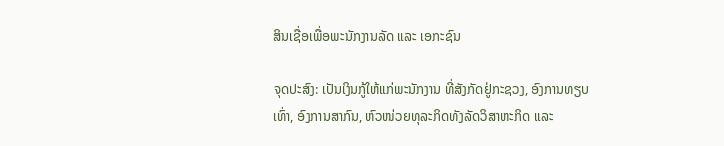ສິນເຊື່ອເພື່ອພະນັກງານລັດ ແລະ ເອກະຊົນ

ຈຸດປະສົງ: ເປັນເງິນກູ້ໃຫ້ແກ່ພະນັກງານ ທີ່ສັງກັດຢູ່ກະຊວງ, ອົງການທຽບເທົ່າ, ອົງການສາກົນ, ຫົວໜ່ວຍທຸລະກິດທັງລັດວິສາຫະກິດ ແລະ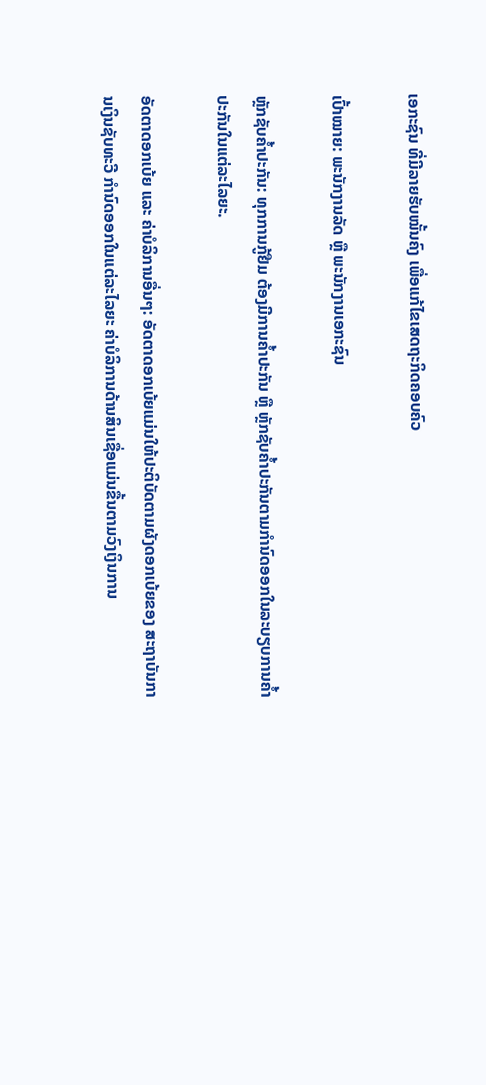ເອກະຊົນ ທີ່ມີລາຍຮັບໝັ້ນຄົງ ເພື່ອແກ້ໄຂເສດຖະກິດຄອບຄົວ

ເປົ້າໝາຍ: ພະນັກງານລັດ ຫຼື ພະນັກງານເອກະຊົນ

ຫຼັກຊັບຄ້ຳປະກັນ: ທຸກການກູ້ຢືມ ຕ້ອງມີການຄ້ຳປະກັນ ຫຼື ຫຼັກຊັບຄ້ຳປະກັນຕາມກຳນົດອອກໃນລະບຽບການຄ້ຳປະກັນໃນແຕ່ລະໄລຍະ.

ອັດຕາດອກເບ້ຍ ແລະ ຄ່າບໍລິການອື່ນໆ: ອັດຕາດອກເບ້ຍແມ່ນໃຫ້ປະຕິບັດຕາມຜັງດອກເບ້ຍຂອງ ສະຖາບັນການເງິນຊັບທະວີ ກຳນົດອອກໃນແຕ່ລະໄລຍະ ຄ່າບໍລິການດ້ານສິນເຊື່ອແມ່ນຂື້ນຕາມວົງເງິນການ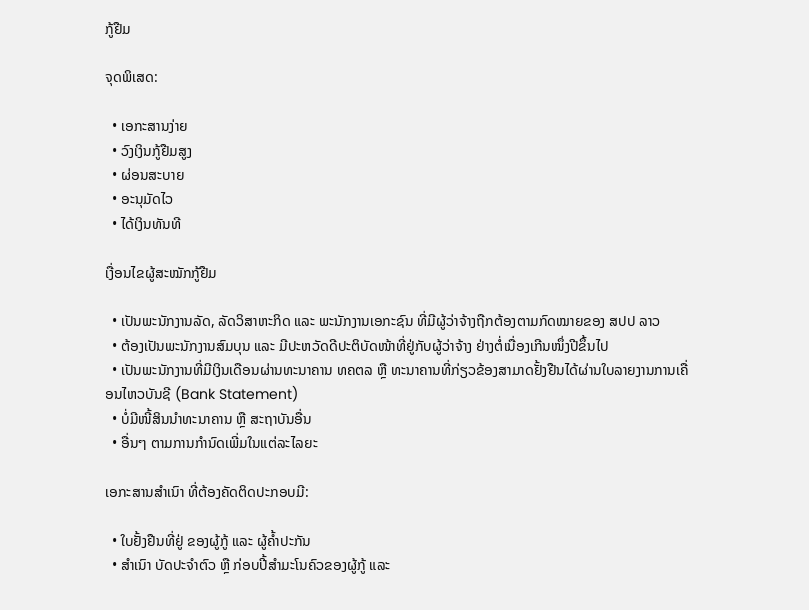ກູ້ຢືມ

ຈຸດພິເສດ:

  • ເອກະສານງ່າຍ
  • ວົງເງິນກູ້ຢືມສູງ
  • ຜ່ອນສະບາຍ
  • ອະນຸມັດໄວ
  • ໄດ້ເງິນທັນທີ

ເງື່ອນໄຂຜູ້ສະໝັກກູ້ຢືມ

  • ເປັນພະນັກງານລັດ, ລັດວິສາຫະກິດ ແລະ ພະນັກງານເອກະຊົນ ທີ່ມີຜູ້ວ່າຈ້າງຖືກຕ້ອງຕາມກົດໝາຍຂອງ ສປປ ລາວ
  • ຕ້ອງເປັນພະນັກງານສົມບຸນ ແລະ ມີປະຫວັດດີປະຕິບັດໜ້າທີ່ຢູ່ກັບຜູ້ວ່າຈ້າງ ຢ່າງຕໍ່ເນື່ອງເກີນໜຶ່ງປີຂຶ້ນໄປ
  • ເປັນພະນັກງານທີ່ມີເງິນເດືອນຜ່ານທະນາຄານ ທຄຕລ ຫຼື ທະນາຄານທີ່ກ່ຽວຂ້ອງສາມາດຢັ້ງຢືນໄດ້ຜ່ານໃບລາຍງານການເຄື່ອນໄຫວບັນຊີ (Bank Statement)
  • ບໍ່ມີໜີ້ສິນນຳທະນາຄານ ຫຼື ສະຖາບັນອື່ນ
  • ອື່ນໆ ຕາມການກຳນົດເພີ່ມໃນແຕ່ລະໄລຍະ

ເອກະສານສຳເນົາ ທີ່ຕ້ອງຄັດຕິດປະກອບມີ:

  • ໃບຢັ້ງຢືນທີ່ຢູ່ ຂອງຜູ້ກູ້ ແລະ ຜູ້ຄ້ຳປະກັນ
  • ສຳເນົາ ບັດປະຈຳຕົວ ຫຼື ກ່ອບປີ້ສຳມະໂນຄົວຂອງຜູ້ກູ້ ແລະ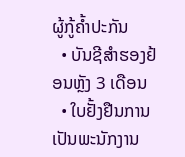ຜູ້ກູ້ຄ້ຳປະກັນ
  • ບັນຊີສຳຮອງຢ້ອນຫຼັງ 3 ເດືອນ
  • ໃບຢັ້ງຢືນການເປັນພະນັກງານ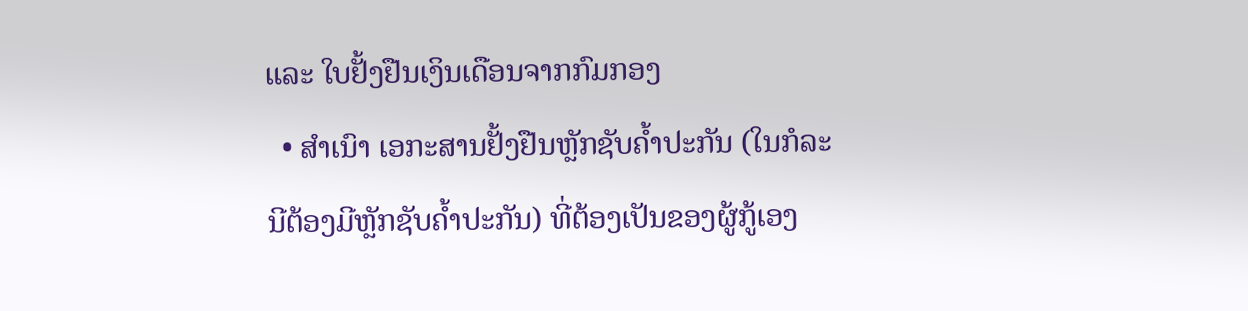ແລະ ໃບຢັ້ງຢືນເງິນເດືອນຈາກກົມກອງ
  • ສຳເນົາ ເອກະສານຢັ້ງຢືນຫຼັກຊັບຄໍ້າປະກັນ (ໃນກໍລະນີຕ້ອງມີຫຼັກຊັບຄໍ້າປະກັນ) ທີ່ຕ້ອງເປັນຂອງຜູ້ກູ້ເອງ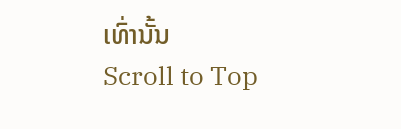ເທົ່ານັ້ນ
Scroll to Top